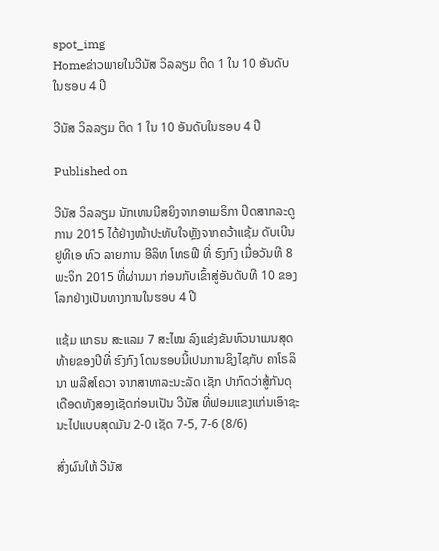spot_img
Homeຂ່າວພາຍໃນວີນັສ ວິລລຽມ ຕິດ 1 ໃນ 10 ອັນດັບໃນຮອບ 4 ປີ

ວີນັສ ວິລລຽມ ຕິດ 1 ໃນ 10 ອັນດັບໃນຮອບ 4 ປີ

Published on

ວີນັສ ວິລລຽມ ນັກເທນນີສຍິງຈາກອາເມຣິກາ ປິດສາກລະດູການ 2015 ໄດ້ຢ່າງໜ້າປະທັບໃຈຫຼັງຈາກຄວ້າແຊ້ມ ດັບເບີນຢູທີເອ ທົວ ລາຍການ ອີລິທ ໂທຣຟີ ທີ່ ຮົງກົງ ເມື່ອວັນທີ 8 ພະຈິກ 2015 ທີ່ຜ່ານມາ ກ່ອນກັບເຂົ້າສູ່ອັນດັບທີ 10 ຂອງໂລກຢ່າງເປັນທາງການໃນຮອບ 4 ປີ

ແຊ້ມ ແກຣນ ສະແລມ 7 ສະໄໝ ລົງແຂ່ງຂັນທົວນາເມນສຸດທ້າຍຂອງປີທີ່ ຮົງກົງ ໂດນຮອບນີ້ເປນການຊິງໄຊກັບ ຄາໂຣລິນາ ພລີສໂຄວາ ຈາກສາທາລະນະລັດ ເຊັກ ປາກົດວ່າສູ້ກັນດຸເດືອດທັງສອງເຊັດກ່ອນເປັນ ວີນັສ ທີ່ຟອມແຂງແກ່ນເອົາຊະນະໄປແບບສຸດມັນ 2-0 ເຊັດ 7-5, 7-6 (8/6)

ສົ່ງຜົນໃຫ້ ວີນັສ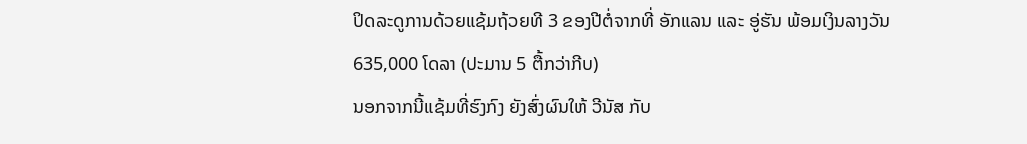ປິດລະດູການດ້ວຍແຊ້ມຖ້ວຍທີ 3 ຂອງປີຕໍ່ຈາກທີ່ ອັກແລນ ແລະ ອູ່ຮັນ ພ້ອມເງິນລາງວັນ 635,000 ໂດລາ (ປະມານ 5 ຕື້ກວ່າກີບ)
ນອກຈາກນີ້ແຊ້ມທີ່ຮົງກົງ ຍັງສົ່ງຜົນໃຫ້ ວີນັສ ກັບ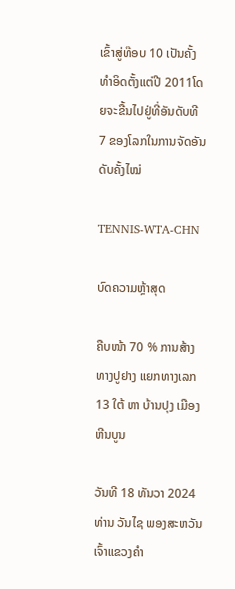ເຂົ້າສູ່ທ໊ອບ 10 ເປັນຄັ້ງທຳອິດຕັ້ງແຕ່ປີ 2011ໂດຍຈະຂື້ນໄປຢູ່ທີ່ອັນດັບທີ 7 ຂອງໂລກໃນການຈັດອັນດັບຄັ້ງໄໝ່

TENNIS-WTA-CHN

ບົດຄວາມຫຼ້າສຸດ

ຄືບໜ້າ 70 % ການສ້າງທາງປູຢາງ ແຍກທາງເລກ 13 ໃຕ້ ຫາ ບ້ານປຸງ ເມືອງຫີນບູນ

ວັນທີ 18 ທັນວາ 2024 ທ່ານ ວັນໄຊ ພອງສະຫວັນ ເຈົ້າແຂວງຄຳ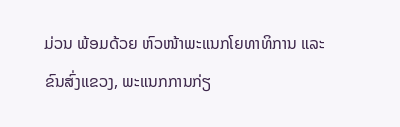ມ່ວນ ພ້ອມດ້ວຍ ຫົວໜ້າພະແນກໂຍທາທິການ ແລະ ຂົນສົ່ງແຂວງ, ພະແນກການກ່ຽ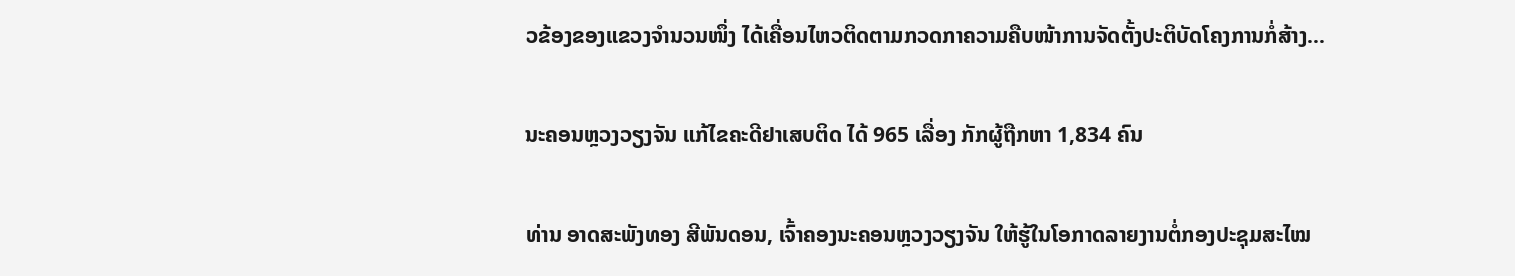ວຂ້ອງຂອງແຂວງຈໍານວນໜຶ່ງ ໄດ້ເຄື່ອນໄຫວຕິດຕາມກວດກາຄວາມຄືບໜ້າການຈັດຕັ້ງປະຕິບັດໂຄງການກໍ່ສ້າງ...

ນະຄອນຫຼວງວຽງຈັນ ແກ້ໄຂຄະດີຢາເສບຕິດ ໄດ້ 965 ເລື່ອງ ກັກຜູ້ຖືກຫາ 1,834 ຄົນ

ທ່ານ ອາດສະພັງທອງ ສີພັນດອນ, ເຈົ້າຄອງນະຄອນຫຼວງວຽງຈັນ ໃຫ້ຮູ້ໃນໂອກາດລາຍງານຕໍ່ກອງປະຊຸມສະໄໝ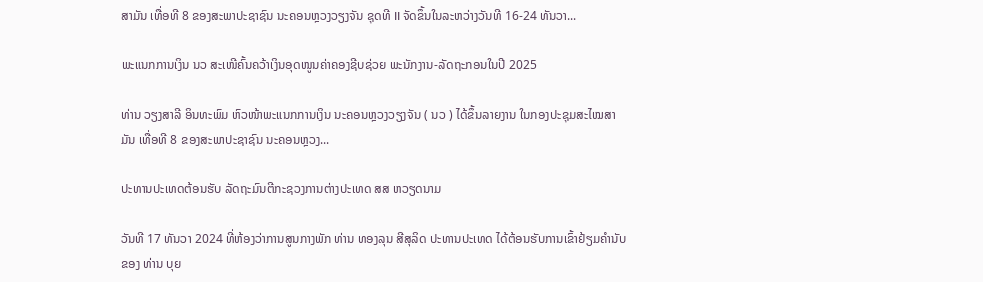ສາມັນ ເທື່ອທີ 8 ຂອງສະພາປະຊາຊົນ ນະຄອນຫຼວງວຽງຈັນ ຊຸດທີ II ຈັດຂຶ້ນໃນລະຫວ່າງວັນທີ 16-24 ທັນວາ...

ພະແນກການເງິນ ນວ ສະເໜີຄົ້ນຄວ້າເງິນອຸດໜູນຄ່າຄອງຊີບຊ່ວຍ ພະນັກງານ-ລັດຖະກອນໃນປີ 2025

ທ່ານ ວຽງສາລີ ອິນທະພົມ ຫົວໜ້າພະແນກການເງິນ ນະຄອນຫຼວງວຽງຈັນ ( ນວ ) ໄດ້ຂຶ້ນລາຍງານ ໃນກອງປະຊຸມສະໄໝສາມັນ ເທື່ອທີ 8 ຂອງສະພາປະຊາຊົນ ນະຄອນຫຼວງ...

ປະທານປະເທດຕ້ອນຮັບ ລັດຖະມົນຕີກະຊວງການຕ່າງປະເທດ ສສ ຫວຽດນາມ

ວັນທີ 17 ທັນວາ 2024 ທີ່ຫ້ອງວ່າການສູນກາງພັກ ທ່ານ ທອງລຸນ ສີສຸລິດ ປະທານປະເທດ ໄດ້ຕ້ອນຮັບການເຂົ້າຢ້ຽມຄຳນັບຂອງ ທ່ານ ບຸຍ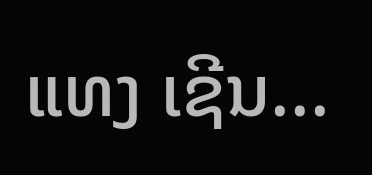ແທງ ເຊີນ...